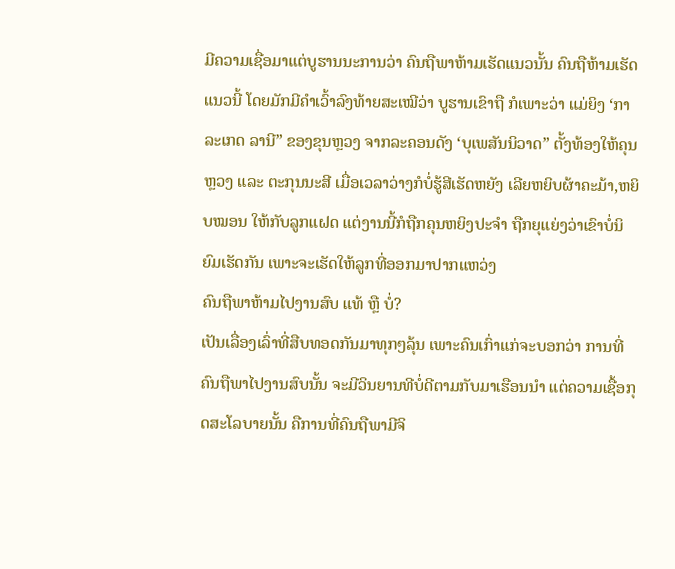ມີຄວາມເຊື່ອມາແຕ່ບູຮານນະການວ່າ ຄົນຖືພາຫ້າມເຮັດແນວນັ້ນ ຄົນຖືຫ້າມເຮັດແນວນີ້ ໂດຍມັກມີຄໍາເວົ້າລົງທ້າຍສະເໝີວ່າ ບູຮານເຂົາຖື ກໍເພາະວ່າ ແມ່ຍິງ ‘ກາລະເກດ ລານີ” ຂອງຂຸນຫຼວງ ຈາກລະຄອນດັງ ‘ບຸເພສັນນິວາດ” ຕັ້ງທ້ອງໃຫ້ຄຸນຫຼວງ ແລະ ຕະກຸນນະສີ ເມື່ອເວລາວ່າງກໍບໍ່ຮູ້ສີເຮັດຫຍັງ ເລີຍຫຍິບຜ້າຄະມ້າ,ຫຍິບໝອນ ໃຫ້ກັບລູກແຝດ ແຕ່ງານນີ້ກໍຖືກຄຸນຫຍິງປະຈໍາ ຖືກຍຸແຍ່ງວ່າເຂົາບໍ່ນິຍົມເຮັດກັນ ເພາະຈະເຮັດໃຫ້ລູກທີ່ອອກມາປາກແຫວ່ງ
ຄົນຖືພາຫ້າມໄປງານສົບ ແທ້ ຫຼື ບໍ່?
ເປັນເລື່ອງເລົ່າທີ່ສືບທອດກັນມາທຸກໆລຸ້ນ ເພາະຄົນເກົ່າແກ່ຈະບອກວ່າ ການທີ່ຄົນຖືພາໄປງານສົບນັ້ນ ຈະມີວິນຍານທີບໍ່ດີຕາມກັບມາເຮືອນນໍາ ແຕ່ຄວາມເຊື້ອກຸດສະໂລບາຍນັ້ນ ຄືການທີ່ຄົນຖືພາມີຈິ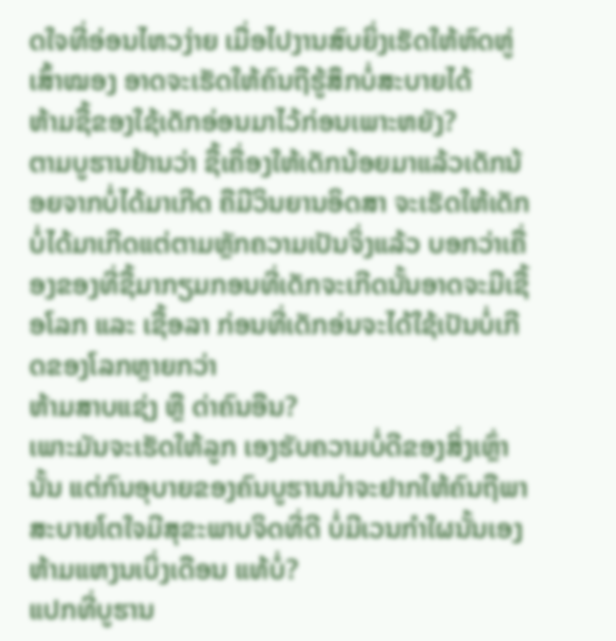ດໃຈທີ່ອ່ອນໄຫວງ່າຍ ເມື່ອໄປງານສົບຍິ່ງເຮັດໃຫ້ຫົດຫູ່ເສົ້າໝອງ ອາດຈະເຮັດໃຫ້ຄົນຖືຮູ້ສຶກບໍ່ສະບາຍໄດ້
ຫ້າມຊື້ຂອງໃຊ້ເດັກອ່ອນມາໄວ້ກ່ອນເພາະຫຍັງ?
ຕາມບູຮານຢ້ານວ່າ ຊື້ເຄື່ອງໃຫ້ເດັກນ້ອຍມາແລ້ວເດັກນ້ອຍຈາກບໍ່ໄດ້ມາເກີດ ຄືມີວິນຍານອິດສາ ຈະເຮັດໃຫ້ເດັກບໍ່ໄດ້ມາເກີດແຕ່ຕາມຫຼັກຄວາມເປັນຈິ່ງແລ້ວ ບອກວ່າເຄື່ອງຂອງທີ່ຊື້ມາກຽມກອນທີ່ເດັກຈະເກີດນັ້ນອາດຈະມີເຊື້ອໂລກ ແລະ ເຊື້ອລາ ກ່ອນທີ່ເດັກອ່ນຈະໄດ້ໃຊ້ເປັນບໍ່ເກີດຂອງໂລກຫຼາຍກວ່າ
ຫ້າມສາບແຊ່ງ ຫຼື ດ່າຄົນອືນ?
ເພາະມັນຈະເຮັດໃຫ້ລູກ ເອງຮັບຄວາມບໍ່ດີຂອງສິ່ງເຫຼົ່ານັ້ນ ແຕ່ກົນອຸບາຍຂອງຄົນບູຮານນ່າຈະຢາກໃຫ້ຄົນຖືພາສະບາຍໂຕໃຈມີສຸຂະພາບຈິດທີ່ດີ ບໍ່ມີເວນກໍາໃຜນັ້ນເອງ
ຫ້າມແຫງນເບິ່ງເດືອນ ແທ້ບໍ່?
ແປກທີ່ບູຮານ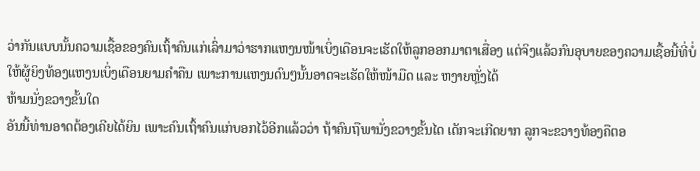ວ່າກັນແບບນັ້ນຄວາມເຊື້ອຂອງຄົນເຖົ້າຄົນແກ່ເລົ່າມາວ່າຮາກແຫງນໜ້າເບິ່ງເດືອນຈະເຮັດໃຫ້ລູກອອກມາຕາເສື່ອງ ແຕ່ຈິງແລ້ວກົນອຸບາຍຂອງຄວາມເຊື້ອນີ້ທີ່ບໍ່ໃຫ້ຜູ້ຍິງທ້ອງແຫງນເບິ່ງເດືອນຍາມຄໍາຄືນ ເພາະການແຫງນດົນໆນັ້ນອາດຈະເຮັດໃຫ້ໜ້າມືດ ແລະ ຫງາຍຫຼັ່ງໄດ້
ຫ້າມນັ່ງຂວາງຂັ້ນໃດ
ອັນນີ້ທ່ານອາດຕ້ອງເຄີຍໄດ້ຍິນ ເພາະຄົນເຖົ້າຄົນແກ່ບອກໄວ້ອີກແລ້ວວ່າ ຖ້າຄົນຖືພານັ່ງຂວາງຂັ້ນໄດ ເດັກຈະເກີດຍາກ ລູກຈະຂວາງທ້ອງຄືຕອ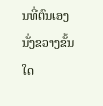ນທີ່ຕົນເອງນັ່ງຂວາງຂັ້ນໃດ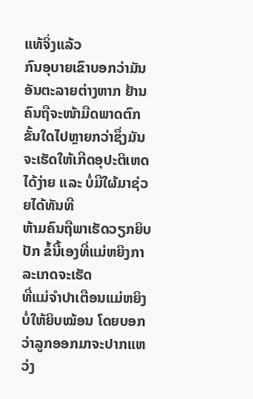ແທ້ຈິ່ງແລ້ວ
ກົນອຸບາຍເຂົາບອກວ່າມັນອັນຕະລາຍຕ່າງຫາກ ຢ້ານຄົນຖືຈະໜ້າມືດພາດຕົກຂັ້ນໃດໄປຫຼາຍກວ່າຊຶ່ງມັນຈະເຮັດໃຫ້ເກີດອຸປະຕິເຫດໄດ້ງ່າຍ ແລະ ບໍ່ມີໃຜ້ມາຊ່ວຍໄດ້ທັນທີ
ຫ້າມຄົນຖືພາເຮັດວຽກຍິບປັກ ຂໍ້ນີ້ເອງທີ່ແມ່ຫຍິງກາລະເກດຈະເຮັດ
ທີ່ແມ່ຈໍາປາເຕືອນແມ່ຫຍິງບໍ່ໃຫ້ຍິບໝ້ອນ ໂດຍບອກວ່າລູກອອກມາຈະປາກແຫວ່ງ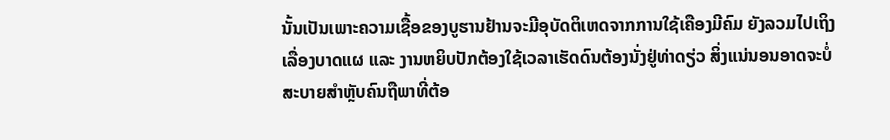ນັ້ນເປັນເພາະຄວາມເຊື້ອຂອງບູຮານຢ້ານຈະມີອຸບັດຕິເຫດຈາກການໃຊ້ເຄືອງມີຄົມ ຍັງລວມໄປເຖິງເລື່ອງບາດແຜ ແລະ ງານຫຍິບປັກຕ້ອງໃຊ້ເວລາເຮັດດົນຕ້ອງນັ່ງຢູ່ທ່າດຽ່ວ ສິ່ງແນ່ນອນອາດຈະບໍ່ສະບາຍສຳຫຼັບຄົນຖືພາທີ່ຕ້ອ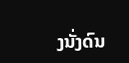ງນັ່ງດົນ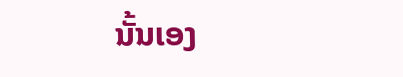ນັ້ນເອງ